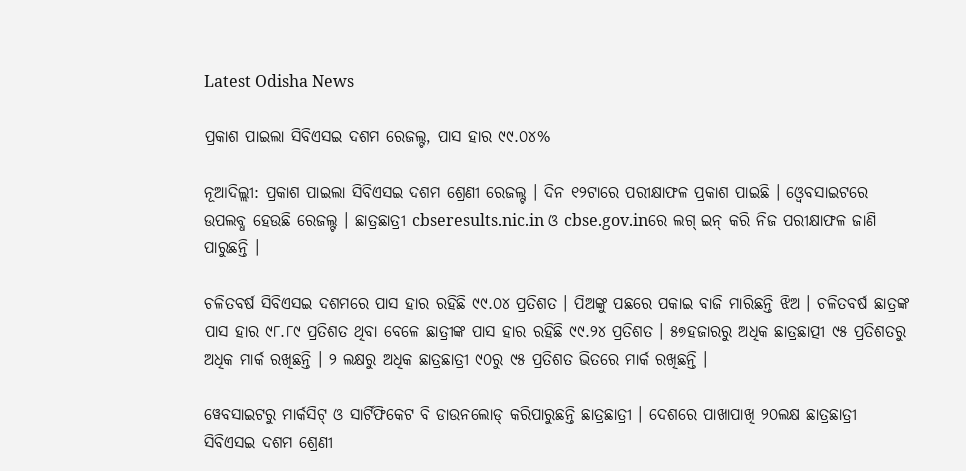Latest Odisha News

ପ୍ରକାଶ ପାଇଲା ସିବିଏସଇ ଦଶମ ରେଜଲ୍ଟ, ପାସ ହାର ୯୯.୦୪%

ନୂଆଦିଲ୍ଲୀ: ପ୍ରକାଶ ପାଇଲା ସିବିଏସଇ ଦଶମ ଶ୍ରେଣୀ ରେଜଲ୍ଟ । ଦିନ ୧୨ଟାରେ ପରୀକ୍ଷାଫଳ ପ୍ରକାଶ ପାଇଛି । ଓ୍ୱେବସାଇଟରେ ଉପଲବ୍ଧ ହେଉଛି ରେଜଲ୍ଟ । ଛାତ୍ରଛାତ୍ରୀ cbseresults.nic.in ଓ cbse.gov.inରେ ଲଗ୍ ଇନ୍ କରି ନିଜ ପରୀକ୍ଷାଫଳ ଜାଣି ପାରୁଛନ୍ତି ।

ଚଳିତବର୍ଷ ସିବିଏସଇ ଦଶମରେ ପାସ ହାର ରହିଛି ୯୯.୦୪ ପ୍ରତିଶତ । ପିଅଙ୍କୁ ପଛରେ ପକାଇ ବାଜି ମାରିଛନ୍ତି ଝିଅ । ଚଳିତବର୍ଷ ଛାତ୍ରଙ୍କ ପାସ ହାର ୯୮.୮୯ ପ୍ରତିଶତ ଥିବା ବେଳେ ଛାତ୍ରୀଙ୍କ ପାସ ହାର ରହିଛି ୯୯.୨୪ ପ୍ରତିଶତ । ୫୭ହଜାରରୁ ଅଧିକ ଛାତ୍ରଛାତ୍ପୀ ୯୫ ପ୍ରତିଶତରୁ ଅଧିକ ମାର୍କ ରଖିଛନ୍ତି । ୨ ଲକ୍ଷରୁ ଅଧିକ ଛାତ୍ରଛାତ୍ରୀ ୯୦ରୁ ୯୫ ପ୍ରତିଶତ ଭିତରେ ମାର୍କ ରଖିଛନ୍ତି ।

ୱେବସାଇଟରୁ ମାର୍କସିଟ୍ ଓ ସାର୍ଟିଫିକେଟ ବି ଡାଉନଲୋଡ୍ କରିପାରୁଛନ୍ତି ଛାତ୍ରଛାତ୍ରୀ । ଦେଶରେ ପାଖାପାଖି ୨୦ଲକ୍ଷ ଛାତ୍ରଛାତ୍ରୀ ସିବିଏସଇ ଦଶମ ଶ୍ରେଣୀ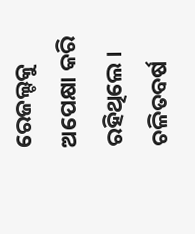ରେଜଲ୍ଟକୁ ଅପେକ୍ଷା କରି ରହିଥିଲେ । ଚଳିତବର୍ଷ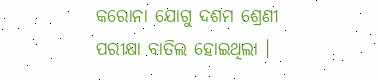କରୋନା ଯୋଗୁ ଦଶମ ଶ୍ରେଣୀ ପରୀକ୍ଷା ବାତିଲ ହୋଇଥିଲା ।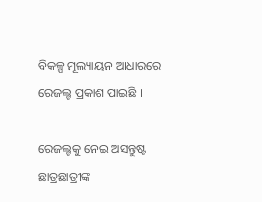ବିକଳ୍ପ ମୂଲ୍ୟାୟନ ଆଧାରରେ ରେଜଲ୍ଟ ପ୍ରକାଶ ପାଇଛି ।

ରେଜଲ୍ଟକୁ ନେଇ ଅସନ୍ତୁଷ୍ଟ ଛାତ୍ରଛାତ୍ରୀଙ୍କ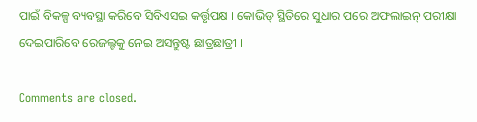ପାଇଁ ବିକଳ୍ପ ବ୍ୟବସ୍ଥା କରିବେ ସିବିଏସଇ କର୍ତ୍ତୃପକ୍ଷ । କୋଭିଡ୍ ସ୍ଥିତିରେ ସୁଧାର ପରେ ଅଫଲାଇନ୍ ପରୀକ୍ଷା ଦେଇପାରିବେ ରେଜଲ୍ଟକୁ ନେଇ ଅସନ୍ତୁଷ୍ଟ ଛାତ୍ରଛାତ୍ରୀ ।

Comments are closed.